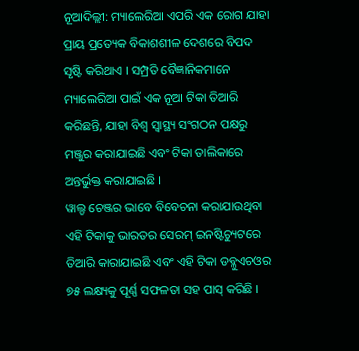ନୂଆଦିଲ୍ଲୀ: ମ୍ୟାଲେରିଆ ଏପରି ଏକ ରୋଗ ଯାହା ପ୍ରାୟ ପ୍ରତ୍ୟେକ ବିକାଶଶୀଳ ଦେଶରେ ବିପଦ ସୃଷ୍ଟି କରିଥାଏ । ସମ୍ପ୍ରତି ବୈଜ୍ଞାନିକମାନେ ମ୍ୟାଲେରିଆ ପାଇଁ ଏକ ନୂଆ ଟିକା ତିଆରି କରିଛନ୍ତି, ଯାହା ବିଶ୍ୱ ସ୍ୱାସ୍ଥ୍ୟ ସଂଗଠନ ପକ୍ଷରୁ ମଞ୍ଜୁର କରାଯାଇଛି ଏବଂ ଟିକା ତାଲିକାରେ ଅନ୍ତର୍ଭୁକ୍ତ କରାଯାଇଛି ।
ୱାଲ୍ଡ ଚେଞ୍ଜର ଭାବେ ବିବେଚନା କରାଯାଉଥିବା ଏହି ଟିକାକୁ ଭାରତର ସେରମ୍ ଇନଷ୍ଟିଚ୍ୟୁଟରେ ତିଆରି କାରାଯାଇଛି ଏବଂ ଏହି ଟିକା ଡବ୍ଳୁଏଚଓର ୭୫ ଲକ୍ଷ୍ୟକୁ ପୂର୍ଣ୍ଣ ସଫଳତା ସହ ପାସ୍ କରିଛି ।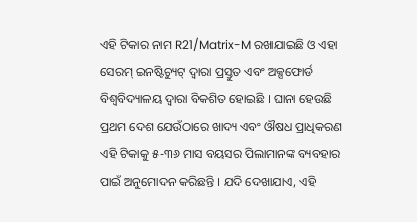ଏହି ଟିକାର ନାମ R21/Matrix-M ରଖାଯାଇଛି ଓ ଏହା ସେରମ୍ ଇନଷ୍ଟିଚ୍ୟୁଟ୍ ଦ୍ୱାରା ପ୍ରସ୍ତୁତ ଏବଂ ଅକ୍ସଫୋର୍ଡ ବିଶ୍ୱବିଦ୍ୟାଳୟ ଦ୍ୱାରା ବିକଶିତ ହୋଇଛି । ଘାନା ହେଉଛି ପ୍ରଥମ ଦେଶ ଯେଉଁଠାରେ ଖାଦ୍ୟ ଏବଂ ଔଷଧ ପ୍ରାଧିକରଣ ଏହି ଟିକାକୁ ୫-୩୬ ମାସ ବୟସର ପିଲାମାନଙ୍କ ବ୍ୟବହାର ପାଇଁ ଅନୁମୋଦନ କରିଛନ୍ତି । ଯଦି ଦେଖାଯାଏ, ଏହି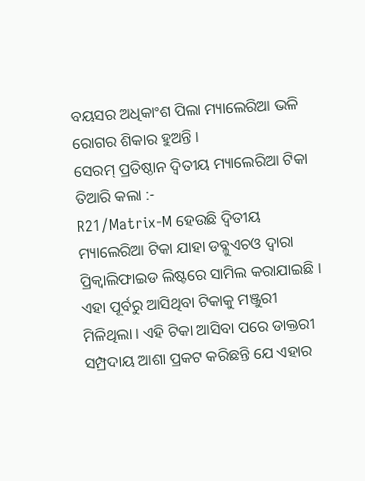ବୟସର ଅଧିକାଂଶ ପିଲା ମ୍ୟାଲେରିଆ ଭଳି ରୋଗର ଶିକାର ହୁଅନ୍ତି ।
ସେରମ୍ ପ୍ରତିଷ୍ଠାନ ଦ୍ୱିତୀୟ ମ୍ୟାଲେରିଆ ଟିକା ତିଆରି କଲା :-
R21/Matrix-M ହେଉଛି ଦ୍ୱିତୀୟ ମ୍ୟାଲେରିଆ ଟିକା ଯାହା ଡବ୍ଳୁଏଚଓ ଦ୍ୱାରା ପ୍ରିକ୍ୱାଲିଫାଇଡ ଲିଷ୍ଟରେ ସାମିଲ କରାଯାଇଛି । ଏହା ପୂର୍ବରୁ ଆସିଥିବା ଟିକାକୁ ମଞ୍ଜୁରୀ ମିଳିଥିଲା । ଏହି ଟିକା ଆସିବା ପରେ ଡାକ୍ତରୀ ସମ୍ପ୍ରଦାୟ ଆଶା ପ୍ରକଟ କରିଛନ୍ତି ଯେ ଏହାର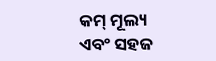କମ୍ ମୂଲ୍ୟ ଏବଂ ସହଜ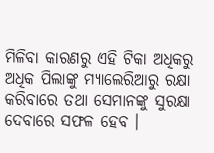ମିଳିବା କାରଣରୁ ଏହି ଟିକା ଅଧିକରୁ ଅଧିକ ପିଲାଙ୍କୁ ମ୍ୟାଲେରିଆରୁ ରକ୍ଷା କରିବାରେ ତଥା ସେମାନଙ୍କୁ ସୁରକ୍ଷା ଦେବାରେ ସଫଳ ହେବ ।